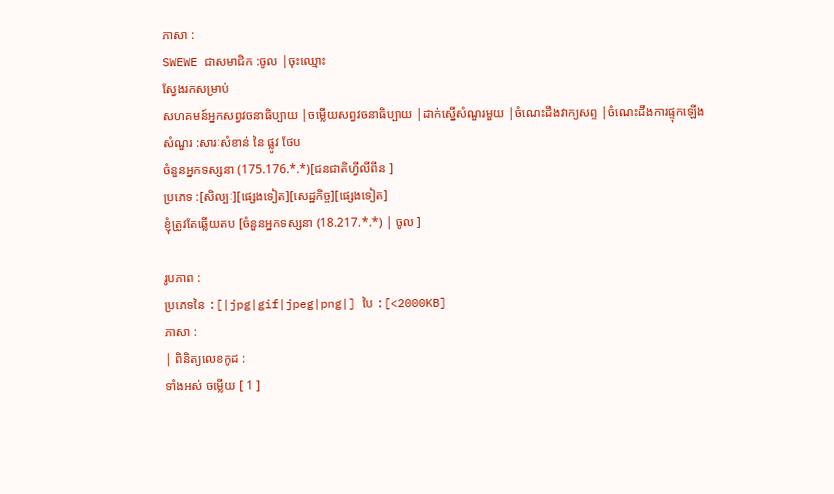ភាសា :
SWEWE ជាសមាជិក :ចូល |ចុះឈ្មោះ
ស្វែងរកសម្រាប់
សហគមន៍អ្នកសព្វវចនាធិប្បាយ |ចម្លើយសព្វវចនាធិប្បាយ |ដាក់ស្នើសំណួរមួយ |ចំណេះដឹងវាក្យសព្ទ |ចំណេះដឹងការផ្ទុកឡើង
សំណួរ :សារៈសំខាន់ នៃ ផ្លូវ ថែប
ចំនួនអ្នកទស្សនា (175.176.*.*)[ជនជាតិហ្វីលីពីន ]
ប្រភេទ :[សិល្បៈ][ផ្សេងទៀត][សេដ្ឋកិច្ច][ផ្សេងទៀត]
ខ្ញុំត្រូវតែឆ្លើយតប [ចំនួនអ្នកទស្សនា (18.217.*.*) | ចូល ]

រូបភាព :
ប្រភេទនៃ :[|jpg|gif|jpeg|png|] បៃ :[<2000KB]
ភាសា :
| ពិនិត្យលេខកូដ :
ទាំងអស់ ចម្លើយ [ 1 ]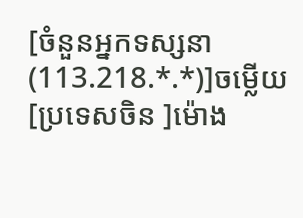[ចំនួនអ្នកទស្សនា (113.218.*.*)]ចម្លើយ [ប្រទេសចិន ]ម៉ោង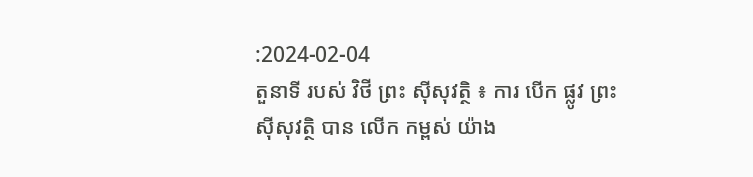:2024-02-04
តួនាទី របស់ វិថី ព្រះ ស៊ីសុវត្ថិ ៖ ការ បើក ផ្លូវ ព្រះ ស៊ីសុវត្ថិ បាន លើក កម្ពស់ យ៉ាង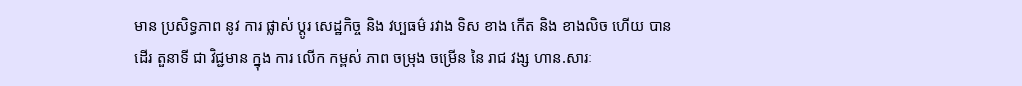មាន ប្រសិទ្ធភាព នូវ ការ ផ្លាស់ ប្តូរ សេដ្ឋកិច្ច និង វប្បធម៌ រវាង ទិស ខាង កើត និង ខាងលិច ហើយ បាន ដើរ តួនាទី ជា វិជ្ជមាន ក្នុង ការ លើក កម្ពស់ ភាព ចម្រុង ចម្រើន នៃ រាជ វង្ស ហាន.សារៈ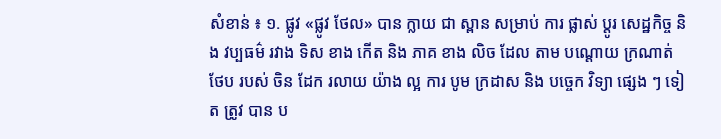សំខាន់ ៖ ១. ផ្លូវ «ផ្លូវ ថែល» បាន ក្លាយ ជា ស្ពាន សម្រាប់ ការ ផ្លាស់ ប្តូរ សេដ្ឋកិច្ច និង វប្បធម៌ រវាង ទិស ខាង កើត និង ភាគ ខាង លិច ដែល តាម បណ្តោយ ក្រណាត់ ថែប របស់ ចិន ដែក រលាយ យ៉ាង ល្អ ការ បូម ក្រដាស និង បច្ចេក វិទ្យា ផ្សេង ៗ ទៀត ត្រូវ បាន ប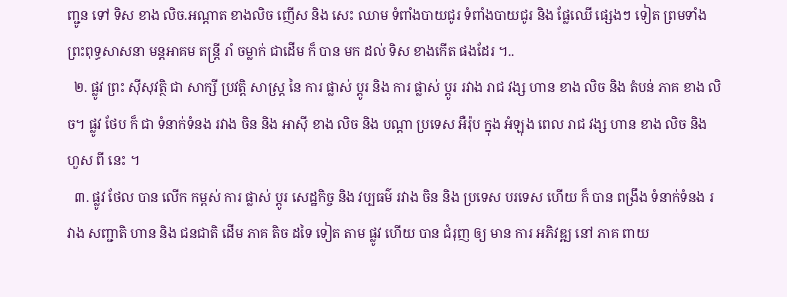ញ្ជូន ទៅ ទិស ខាង លិច.អណ្តាត ខាងលិច ញើស និង សេះ ឈាម ទំពាំងបាយជូរ ទំពាំងបាយជូរ និង ផ្លែឈើ ផ្សេងៗ ទៀត ព្រមទាំង ព្រះពុទ្ធសាសនា មន្តអាគម តន្រ្តី រាំ ចម្លាក់ ជាដើម ក៏ បាន មក ដល់ ទិស ខាងកើត ផងដែរ ។..
  ២. ផ្លូវ ព្រះ ស៊ីសុវត្ថិ ជា សាក្សី ប្រវត្តិ សាស្ត្រ នៃ ការ ផ្លាស់ ប្តូរ និង ការ ផ្លាស់ ប្តូរ រវាង រាជ វង្ស ហាន ខាង លិច និង តំបន់ ភាគ ខាង លិច។ ផ្លូវ ថែប ក៏ ជា ទំនាក់ទំនង រវាង ចិន និង អាស៊ី ខាង លិច និង បណ្តា ប្រទេស អឺរ៉ុប ក្នុង អំឡុង ពេល រាជ វង្ស ហាន ខាង លិច និង ហួស ពី នេះ ។
  ៣. ផ្លូវ ថែល បាន លើក កម្ពស់ ការ ផ្លាស់ ប្តូរ សេដ្ឋកិច្ច និង វប្បធម៌ រវាង ចិន និង ប្រទេស បរទេស ហើយ ក៏ បាន ពង្រឹង ទំនាក់ទំនង រវាង សញ្ជាតិ ហាន និង ជនជាតិ ដើម ភាគ តិច ដទៃ ទៀត តាម ផ្លូវ ហើយ បាន ជំរុញ ឲ្យ មាន ការ អភិវឌ្ឍ នៅ ភាគ ពាយ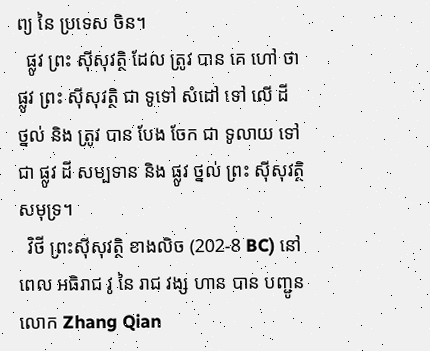ព្យ នៃ ប្រទេស ចិន។
  ផ្លូវ ព្រះ ស៊ីសុវត្ថិ ដែល ត្រូវ បាន គេ ហៅ ថា ផ្លូវ ព្រះ ស៊ីសុវត្ថិ ជា ទូទៅ សំដៅ ទៅ លើ ដី ថ្នល់ និង ត្រូវ បាន បែង ចែក ជា ទូលាយ ទៅ ជា ផ្លូវ ដី សម្បទាន និង ផ្លូវ ថ្នល់ ព្រះ ស៊ីសុវត្ថិ សមុទ្រ។
  វិថី ព្រះស៊ីសុវត្ថិ ខាងលិច (202-8 BC) នៅពេល អធិរាជ វូ នៃ រាជ វង្ស ហាន បាន បញ្ជូន លោក Zhang Qian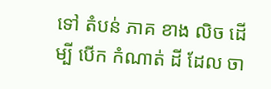ទៅ តំបន់ ភាគ ខាង លិច ដើម្បី បើក កំណាត់ ដី ដែល ចា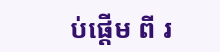ប់ផ្តើម ពី រ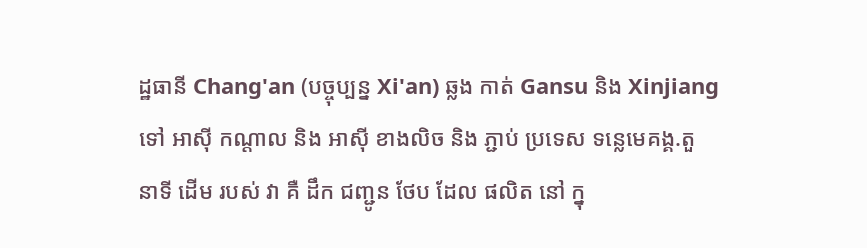ដ្ឋធានី Chang'an (បច្ចុប្បន្ន Xi'an) ឆ្លង កាត់ Gansu និង Xinjiang ទៅ អាស៊ី កណ្តាល និង អាស៊ី ខាងលិច និង ភ្ជាប់ ប្រទេស ទន្លេមេគង្គ.តួ នាទី ដើម របស់ វា គឺ ដឹក ជញ្ជូន ថែប ដែល ផលិត នៅ ក្នុ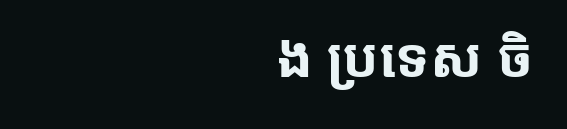ង ប្រទេស ចិ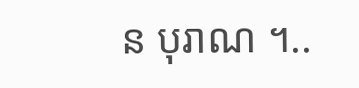ន បុរាណ ។..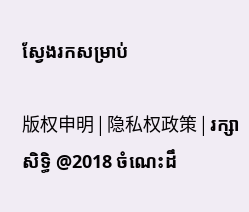ស្វែងរកសម្រាប់

版权申明 | 隐私权政策 | រក្សាសិទ្ធិ @2018 ចំណេះដឹ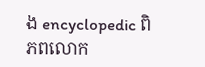ង encyclopedic ពិភពលោក